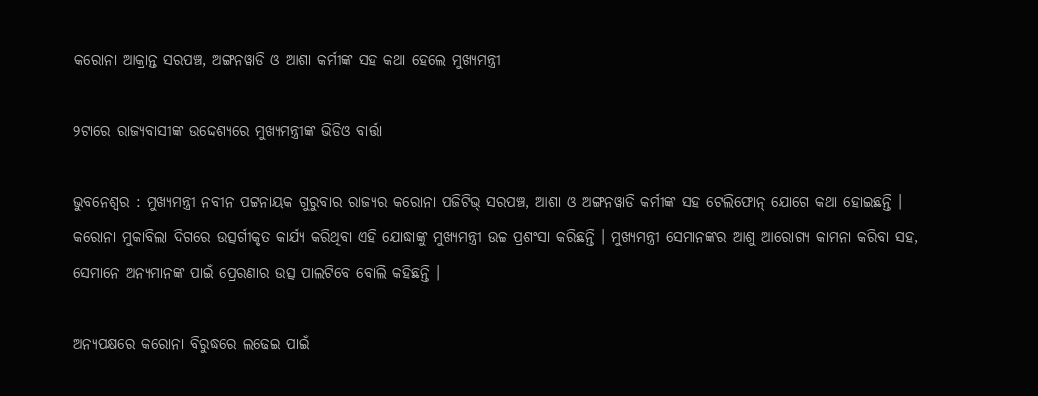କରୋନା ଆକ୍ରାନ୍ତ ସରପଞ୍ଚ, ଅଙ୍ଗନୱାଡି ଓ ଆଶା କର୍ମୀଙ୍କ ସହ କଥା ହେଲେ ମୁଖ୍ୟମନ୍ତ୍ରୀ

୨ଟାରେ ରାଜ୍ୟବାସୀଙ୍କ ଉଦ୍ଦେଶ୍ୟରେ ମୁଖ୍ୟମନ୍ତ୍ରୀଙ୍କ ଭିଡିଓ ବାର୍ତ୍ତା

ଭୁବନେଶ୍ବର : ମୁଖ୍ୟମନ୍ତ୍ରୀ ନବୀନ ପଟ୍ଟନାୟକ ଗୁରୁବାର ରାଜ୍ୟର କରୋନା ପଜିଟିଭ୍ ସରପଞ୍ଚ, ଆଶା ଓ ଅଙ୍ଗନୱାଡି କର୍ମୀଙ୍କ ସହ ଟେଲିଫୋନ୍ ଯୋଗେ କଥା ହୋଇଛନ୍ତି । କରୋନା ମୁକାବିଲା ଦିଗରେ ଉତ୍ସର୍ଗୀକୃତ କାର୍ଯ୍ୟ କରିଥିବା ଏହି ଯୋଦ୍ଧାଙ୍କୁ ମୁଖ୍ୟମନ୍ତ୍ରୀ ଉଚ୍ଚ ପ୍ରଶଂସା କରିଛନ୍ତି । ମୁଖ୍ୟମନ୍ତ୍ରୀ ସେମାନଙ୍କର ଆଶୁ ଆରୋଗ୍ୟ କାମନା କରିବା ସହ, ସେମାନେ ଅନ୍ୟମାନଙ୍କ ପାଇଁ ପ୍ରେରଣାର ଉତ୍ସ ପାଲଟିବେ ବୋଲି କହିଛନ୍ତି ।

ଅନ୍ୟପକ୍ଷରେ କରୋନା ବିରୁଦ୍ଧରେ ଲଢେଇ ପାଇଁ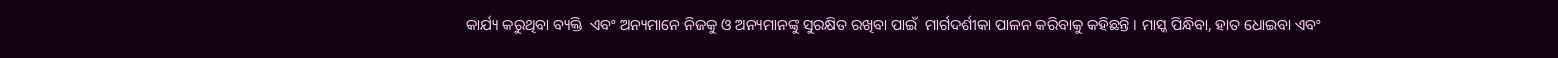କାର୍ଯ୍ୟ କରୁଥିବା ବ୍ୟକ୍ତି  ଏବଂ ଅନ୍ୟମାନେ ନିଜକୁ ଓ ଅନ୍ୟମାନଙ୍କୁ ସୁରକ୍ଷିତ ରଖିବା ପାଇଁ  ମାର୍ଗଦର୍ଶୀକା ପାଳନ କରିବାକୁ କହିଛନ୍ତି । ମାସ୍କ ପିନ୍ଧିବା, ହାତ ଧୋଇବା ଏବଂ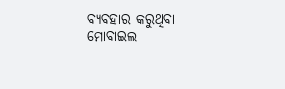ବ୍ୟବହାର କରୁଥିବା ମୋବାଇଲ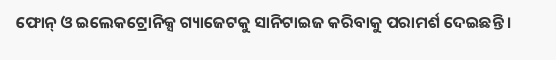ଫୋନ୍ ଓ ଇଲେକଟ୍ରୋନିକ୍ସ ଗ୍ୟାଜେଟକୁ ସାନିଟାଇଜ କରିବାକୁ ପରାମର୍ଶ ଦେଇଛନ୍ତି ।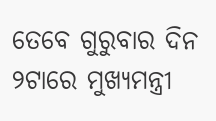ତେବେ ଗୁରୁବାର ଦିନ ୨ଟାରେ ମୁଖ୍ୟମନ୍ତ୍ରୀ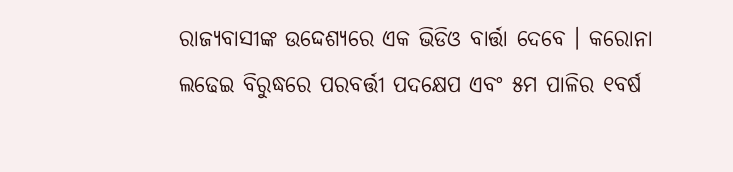ରାଜ୍ୟବାସୀଙ୍କ ଉଦ୍ଦେଶ୍ୟରେ ଏକ ଭିଡିଓ ବାର୍ତ୍ତା ଦେବେ । କରୋନା ଲଢେଇ ବିରୁଦ୍ଧରେ ପରବର୍ତ୍ତୀ ପଦକ୍ଷେପ ଏବଂ ୫ମ ପାଳିର ୧ବର୍ଷ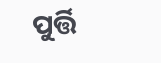ପୁର୍ତ୍ତି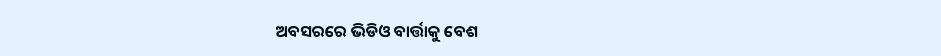ଅବସରରେ ଭିଡିଓ ବାର୍ତ୍ତାକୁ ବେଶ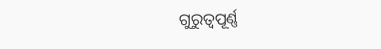ଗୁରୁତ୍ବପୂର୍ଣ୍ଣ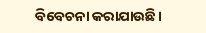ବିବେଚନା କରାଯାଉଛି।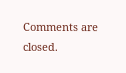Comments are closed.